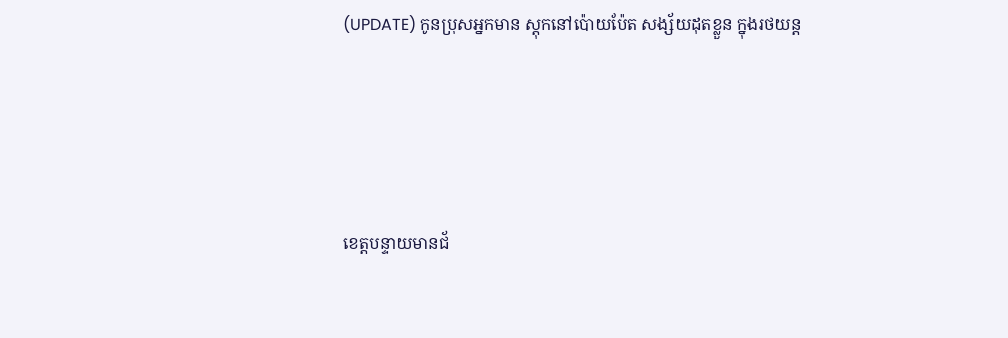(UPDATE) កូនប្រុសអ្នកមាន ស្តុកនៅប៉ោយប៉ែត សង្ស័យដុតខ្លួន ក្នុងរថយន្ត




ខេត្តបន្ទាយមានជ័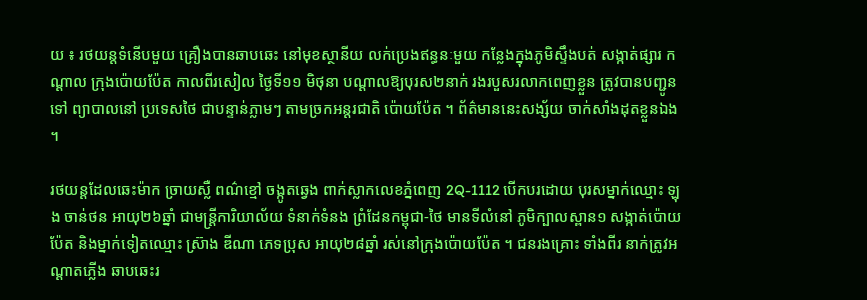យ ៖ រថយន្តទំនើបមួយ គ្រឿងបានឆាបឆេះ នៅមុខស្ថានីយ លក់ប្រេងឥន្ធនៈមួយ កន្លែងក្នុងភូមិស្ទឹងបត់ សង្កាត់ផ្សារ កណ្ដាល ក្រុងប៉ោយប៉ែត កាលពីរសៀល ថ្ងៃទី១១ មិថុនា បណ្ដាលឱ្យបុរស២នាក់ រងរបួសរលាកពេញខ្លួន ត្រូវបានបញ្ជូនទៅ ព្យាបាលនៅ ប្រទេសថៃ ជាបន្ទាន់ភ្លាមៗ តាមច្រកអន្តរជាតិ ប៉ោយប៉ែត ។ ព័ត៌មាននេះសង្ស័យ ចាក់សាំងដុតខ្លួនឯង ។

រថយន្តដែលឆេះម៉ាក ច្រាយស្លឺ ពណ៌ខ្មៅ ចង្កូតឆ្វេង ពាក់ស្លាកលេខភ្នំពេញ 2Q-1112 បើកបរដោយ បុរសម្នាក់ឈ្មោះ ឡុង ចាន់ថន អាយុ២៦ឆ្នាំ ជាមន្ត្រីការិយាល័យ ទំនាក់ទំនង ព្រំដែនកម្ពុជា-ថៃ មានទីលំនៅ ភូមិក្បាលស្ពាន១ សង្កាត់ប៉ោយប៉ែត និងម្នាក់ទៀតឈ្មោះ ស្រ៊ាង ឌីណា ភេទប្រុស អាយុ២៨ឆ្នាំ រស់នៅក្រុងប៉ោយប៉ែត ។ ជនរងគ្រោះ ទាំងពីរ នាក់ត្រូវអណ្ដាតភ្លើង ឆាបឆេះរ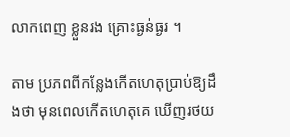លាកពេញ ខ្លួនរង គ្រោះធ្ងន់ធ្ងរ ។

តាម ប្រភពពីកន្លែងកើតហេតុប្រាប់ឱ្យដឹងថា មុនពេលកើតហេតុគេ ឃើញរថយ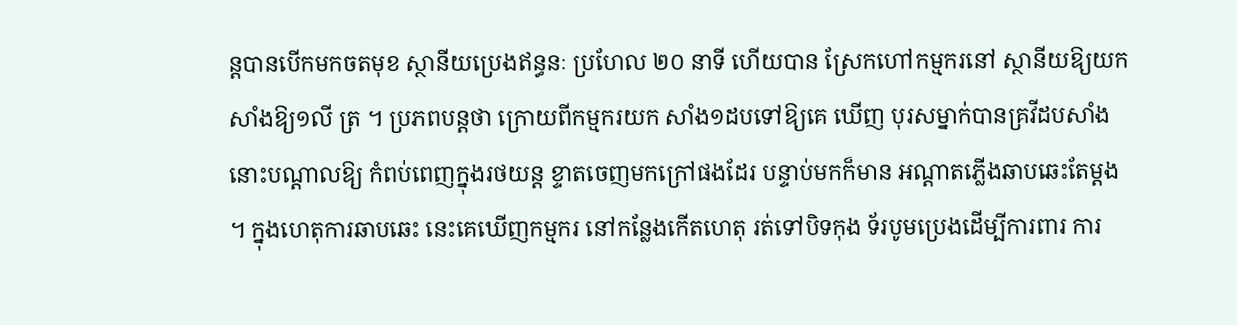ន្តបានបើកមកចតមុខ ស្ថានីយប្រេងឥន្ធនៈ ប្រហែល ២០ នាទី ហើយបាន ស្រែកហៅកម្មករនៅ ស្ថានីយឱ្យយក សាំងឱ្យ១លី ត្រ ។ ប្រភពបន្តថា ក្រោយពីកម្មករយក សាំង១ដបទៅឱ្យគេ ឃើញ បុរសម្នាក់បានគ្រវីដបសាំង នោះបណ្ដាលឱ្យ កំពប់ពេញក្នុងរថយន្ត ខ្ទាតចេញមកក្រៅផងដែរ បន្ទាប់មកក៏មាន អណ្ដាតភ្លើងឆាបឆេះតែម្ដង ។ ក្នុងហេតុការឆាបឆេះ នេះគេឃើញកម្មករ នៅកន្លែងកើតហេតុ រត់ទៅបិទកុង ទ័របូមប្រេងដើម្បីការពារ ការ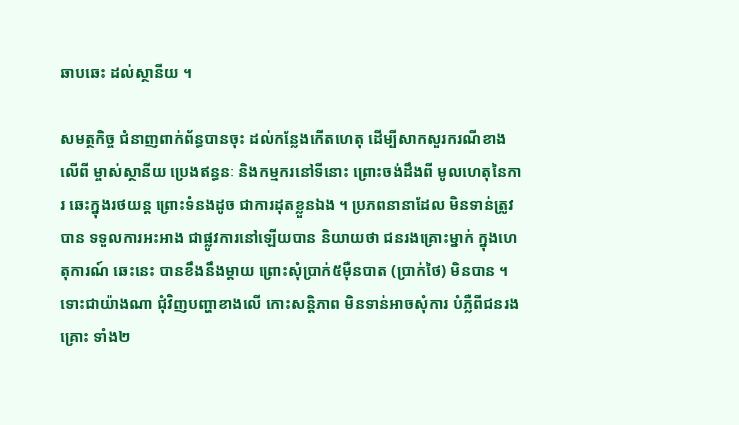ឆាបឆេះ ដល់ស្ថានីយ ។

សមត្ថកិច្ច ជំនាញពាក់ព័ន្ធបានចុះ ដល់កន្លែងកើតហេតុ ដើម្បីសាកសួរករណីខាងលើពី ម្ចាស់ស្ថានីយ ប្រេងឥន្ធនៈ និងកម្មករនៅទីនោះ ព្រោះចង់ដឹងពី មូលហេតុនៃការ ឆេះក្នុងរថយន្ត ព្រោះទំនងដូច ជាការដុតខ្លួនឯង ។ ប្រភពនានាដែល មិនទាន់ត្រូវបាន ទទួលការអះអាង ជាផ្លូវការនៅឡើយបាន និយាយថា ជនរងគ្រោះម្នាក់ ក្នុងហេតុការណ៍ ឆេះនេះ បានខឹងនឹងម្ដាយ ព្រោះសុំប្រាក់៥ម៉ឺនបាត (ប្រាក់ថៃ) មិនបាន ។ ទោះជាយ៉ាងណា ជុំវិញបញ្ហាខាងលើ កោះសន្ដិភាព មិនទាន់អាចសុំការ បំភ្លឺពីជនរងគ្រោះ ទាំង២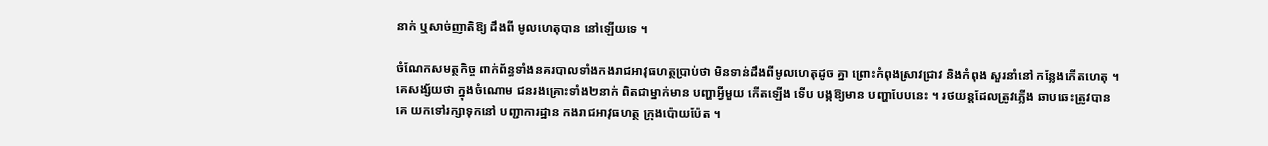នាក់ ឬសាច់ញាតិឱ្យ ដឹងពី មូលហេតុបាន នៅឡើយទេ ។

ចំណែកសមត្ថកិច្ច ពាក់ព័ន្ធទាំងនគរបាលទាំងកងរាជអាវុធហត្ថប្រាប់ថា មិនទាន់ដឹងពីមូលហេតុដូច គ្នា ព្រោះកំពុងស្រាវជ្រាវ និងកំពុង សួរនាំនៅ កន្លែងកើតហេតុ ។ គេសង្ស័យថា ក្នុងចំណោម ជនរងគ្រោះទាំង២នាក់ ពិតជាម្នាក់មាន បញ្ហាអ្វីមួយ កើតឡើង ទើប បង្កឱ្យមាន បញ្ហាបែបនេះ ។ រថយន្តដែលត្រូវភ្លើង ឆាបឆេះត្រូវបានគេ យកទៅរក្សាទុកនៅ បញ្ជាការដ្ឋាន កងរាជអាវុធហត្ថ ក្រុងប៉ោយប៉ែត ។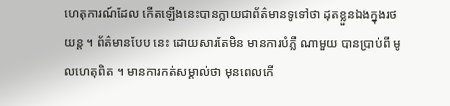ហេតុការណ៍ដែល កើតឡើងនេះបានក្លាយជាព័ត៌មានទូទៅថា ដុតខ្លួនឯងក្នុងរថយន្ត ។ ព័ត៌មានបែប នេះ ដោយសារតែមិន មានការបំភ្លឺ ណាមួយ បានប្រាប់ពី មូលហេតុពិត ។ មានការកត់សម្គាល់ថា មុនពេលកើ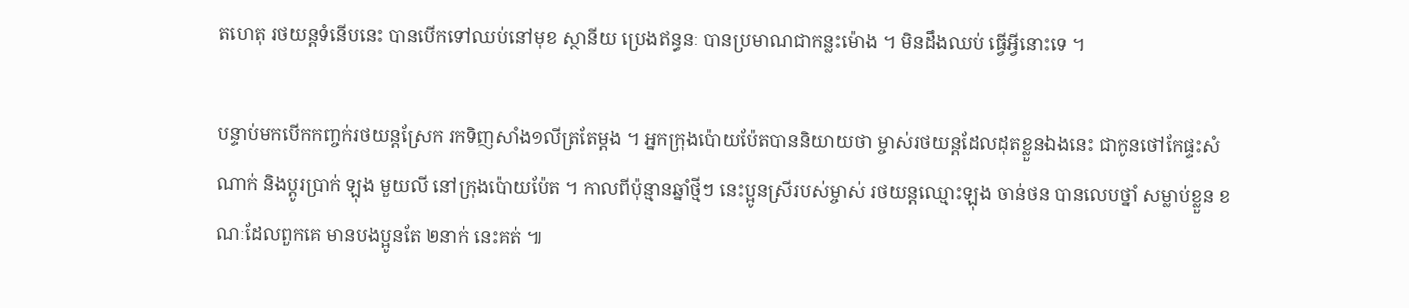តហេតុ រថយន្តទំនើបនេះ បានបើកទៅឈប់នៅមុខ ស្ថានីយ ប្រេងឥន្ធនៈ បានប្រមាណជាកន្លះម៉ោង ។ មិនដឹងឈប់ ធ្វើអ្វីនោះទេ ។

បន្ទាប់មកបើកកញ្ចក់រថយន្តស្រែក រកទិញសាំង១លីត្រតែម្ដង ។ អ្នកក្រុងប៉ោយប៉ែតបាននិយាយថា ម្ចាស់រថយន្តដែលដុតខ្លួនឯងនេះ ជាកូនថៅកែផ្ទះសំណាក់ និងប្ដូរប្រាក់ ឡុង មួយលី នៅក្រុងប៉ោយប៉ែត ។ កាលពីប៉ុន្មានឆ្នាំថ្មីៗ នេះប្អូនស្រីរបស់ម្ចាស់ រថយន្តឈ្មោះឡុង ចាន់ថន បានលេបថ្នាំ សម្លាប់ខ្លួន ខណៈដែលពួកគេ មានបងប្អូនតែ ២នាក់ នេះគត់ ៕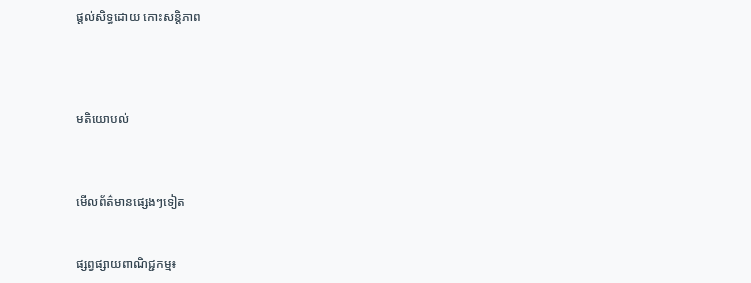ផ្តល់សិទ្ធដោយ កោះសន្តិភាព




មតិយោបល់



មើលព័ត៌មានផ្សេងៗទៀត


ផ្សព្វផ្សាយពាណិជ្ជកម្ម៖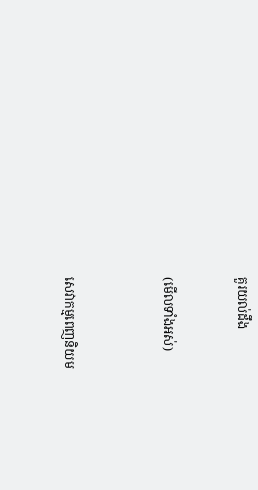គួរយល់ដឹង


(មើលទាំងអស់)



សេវាកម្មពេញនិយម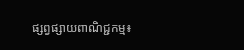ផ្សព្វផ្សាយពាណិជ្ជកម្ម៖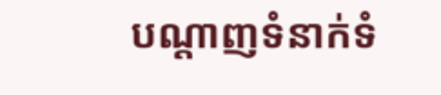បណ្តាញទំនាក់ទំ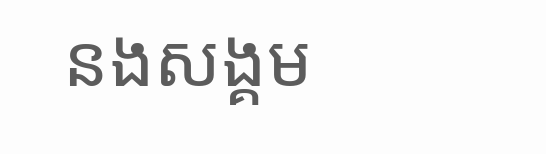នងសង្គម